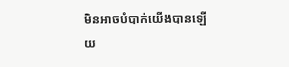មិនអាចបំបាក់យើងបានឡើយ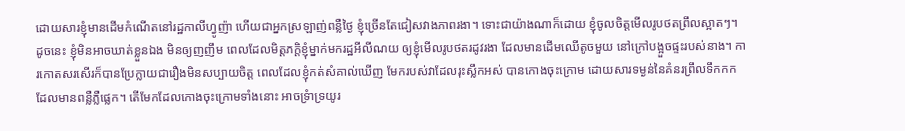ដោយសារខ្ញុំមានដើមកំណើតនៅរដ្ឋកាលីហ្វូញ៉ា ហើយជាអ្នកស្រឡាញ់ពន្លឺថ្ងៃ ខ្ញុំច្រើនតែជៀសវាងភាពរងា។ ទោះជាយ៉ាងណាក៏ដោយ ខ្ញុំចូលចិត្តមើលរូបថតព្រឹលស្អាតៗ។ ដូចនេះ ខ្ញុំមិនអាចឃាត់ខ្លួនឯង មិនឲ្យញញឹម ពេលដែលមិត្តភក្តិខ្ញុំម្នាក់មករដ្ឋអីលីណយ ឲ្យខ្ញុំមើលរូបថតរដូវរងា ដែលមានដើមឈើតូចមួយ នៅក្រៅបង្អួចផ្ទះរបស់នាង។ ការកោតសរសើរក៏បានប្រែក្លាយជារឿងមិនសប្បាយចិត្ត ពេលដែលខ្ញុំកត់សំគាល់ឃើញ មែករបស់វាដែលរុះស្លឹកអស់ បានកោងចុះក្រោម ដោយសារទម្ងន់នៃគំនរព្រឹលទឹកកក ដែលមានពន្លឺភ្លឺផ្លេក។ តើមែកដែលកោងចុះក្រោមទាំងនោះ អាចទ្រំាទ្រយូរ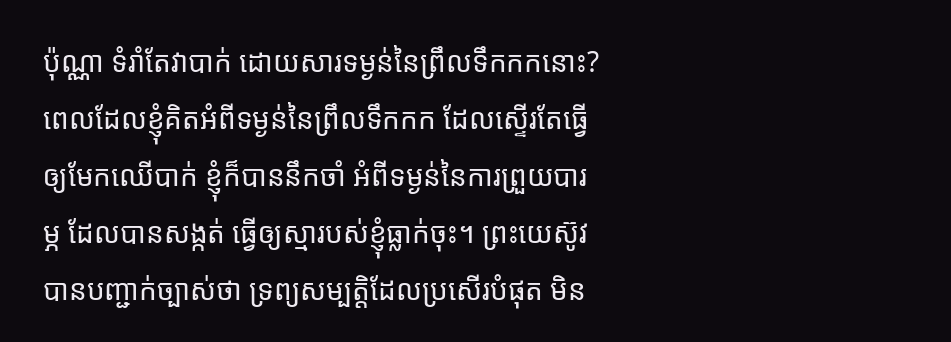ប៉ុណ្ណា ទំរាំតែវាបាក់ ដោយសារទម្ងន់នៃព្រឹលទឹកកកនោះ? ពេលដែលខ្ញុំគិតអំពីទម្ងន់នៃព្រឹលទឹកកក ដែលស្ទើរតែធ្វើឲ្យមែកឈើបាក់ ខ្ញុំក៏បាននឹកចាំ អំពីទម្ងន់នៃការព្រួយបារម្ភ ដែលបានសង្កត់ ធ្វើឲ្យស្មារបស់ខ្ញុំធ្លាក់ចុះ។ ព្រះយេស៊ូវបានបញ្ជាក់ច្បាស់ថា ទ្រព្យសម្បត្តិដែលប្រសើរបំផុត មិន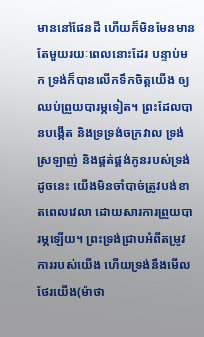មាននៅផែនដី ហើយក៏មិនមែនមានតែមួយរយៈពេលនោះដែរ បន្ទាប់មក ទ្រង់ក៏បានលើកទឹកចិត្តយើង ឲ្យឈប់ព្រួយបារម្ភទៀត។ ព្រះដែលបានបង្កើត និងទ្រទ្រង់ចក្រវាល ទ្រង់ស្រឡាញ់ និងផ្គត់ផ្គង់កូនរបស់ទ្រង់ ដូចនេះ យើងមិនចាំបាច់ត្រូវបង់ខាតពេលវេលា ដោយសារការព្រួយបារម្ភឡើយ។ ព្រះទ្រង់ជ្រាបអំពីតម្រូវការរបស់យើង ហើយទ្រង់នឹងមើលថែរយើង(ម៉ាថា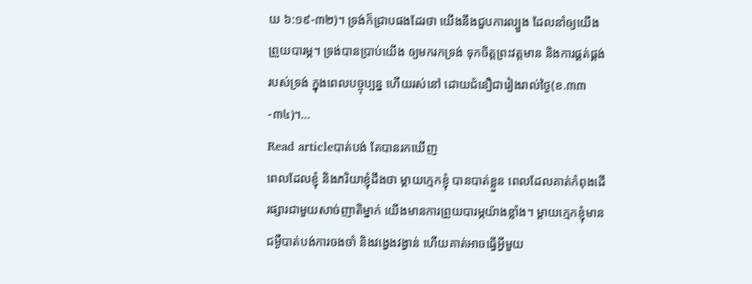យ ៦:១៩-៣២)។ ទ្រង់ក៏ជ្រាបផងដែរថា យើងនឹងជួបការល្បួង ដែលនាំឲ្យយើងព្រួយបារម្ភ។ ទ្រង់បានប្រាប់យើង ឲ្យមករកទ្រង់ ទុកចិត្តព្រះវត្តមាន និងការផ្គត់ផ្គង់របស់ទ្រង់ ក្នុងពេលបច្ចុប្បន្ន ហើយរស់នៅ ដោយជំនឿជារៀងរាល់ថ្ងៃ(ខ.៣៣-៣៤)។…
Read articleបាត់បង់ តែបានរកឃើញ
ពេលដែលខ្ញុំ និងភរិយាខ្ញុំដឹងថា ម្តាយក្មេកខ្ញុំ បានបាត់ខ្លួន ពេលដែលគាត់កំពុងដើរផ្សារជាមួយសាច់ញាតិម្នាក់ យើងមានការព្រួយបារម្ភយ៉ាងខ្លាំង។ ម្តាយក្មេកខ្ញុំមានជម្ងឺបាត់បង់ការចងចាំ និងវង្វេងវង្វាន់ ហើយគាត់អាចធ្វើអ្វីមួយ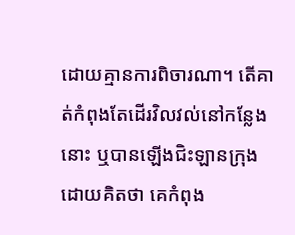ដោយគ្មានការពិចារណា។ តើគាត់កំពុងតែដើរវិលវល់នៅកន្លែងនោះ ឬបានឡើងជិះឡានក្រុង ដោយគិតថា គេកំពុង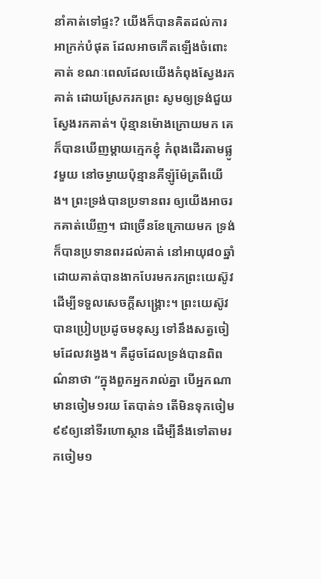នាំគាត់ទៅផ្ទះ? យើងក៏បានគិតដល់ការអាក្រក់បំផុត ដែលអាចកើតឡើងចំពោះគាត់ ខណៈពេលដែលយើងកំពុងស្វែងរកគាត់ ដោយស្រែករកព្រះ សូមឲ្យទ្រង់ជួយស្វែងរកគាត់។ ប៉ុន្មានម៉ោងក្រោយមក គេក៏បានឃើញម្តាយក្មេកខ្ញុំ កំពុងដើរតាមផ្លូវមួយ នៅចម្ងាយប៉ុន្មានគីឡ៉ូម៉ែត្រពីយើង។ ព្រះទ្រង់បានប្រទានពរ ឲ្យយើងអាចរកគាត់ឃើញ។ ជាច្រើនខែក្រោយមក ទ្រង់ក៏បានប្រទានពរដល់គាត់ នៅអាយុ៨០ឆ្នាំ ដោយគាត់បានងាកបែរមករកព្រះយេស៊ូវ ដើម្បីទទួលសេចក្តីសង្រ្គោះ។ ព្រះយេស៊ូវបានប្រៀបប្រដូចមនុស្ស ទៅនឹងសត្វចៀមដែលវង្វេង។ គឺដូចដែលទ្រង់បានពិពណ៌នាថា “ក្នុងពួកអ្នករាល់គ្នា បើអ្នកណាមានចៀម១រយ តែបាត់១ តើមិនទុកចៀម៩៩ឲ្យនៅទីរហោស្ថាន ដើម្បីនឹងទៅតាមរកចៀម១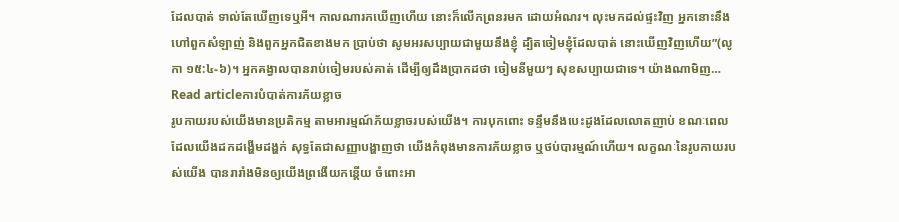ដែលបាត់ ទាល់តែឃើញទេឬអី។ កាលណារកឃើញហើយ នោះក៏លើកព្រនរមក ដោយអំណរ។ លុះមកដល់ផ្ទះវិញ អ្នកនោះនឹងហៅពួកសំឡាញ់ និងពួកអ្នកជិតខាងមក ប្រាប់ថា សូមអរសប្បាយជាមួយនឹងខ្ញុំ ដ្បិតចៀមខ្ញុំដែលបាត់ នោះឃើញវិញហើយ”(លូកា ១៥:៤-៦)។ អ្នកគង្វាលបានរាប់ចៀមរបស់គាត់ ដើម្បីឲ្យដឹងប្រាកដថា ចៀមនីមួយៗ សុខសប្បាយជាទេ។ យ៉ាងណាមិញ…
Read articleការបំបាត់ការភ័យខ្លាច
រូបកាយរបស់យើងមានប្រតិកម្ម តាមអារម្មណ៍ភ័យខ្លាចរបស់យើង។ ការបុកពោះ ទន្ទឹមនឹងបេះដូងដែលលោតញាប់ ខណៈពេលដែលយើងដកដង្ហើមដង្ហក់ សុទ្ធតែជាសញ្ញាបង្ហាញថា យើងកំពុងមានការភ័យខ្លាច ឬថប់បារម្មណ៍ហើយ។ លក្ខណៈនៃរូបកាយរបស់យើង បានរារាំងមិនឲ្យយើងព្រងើយកន្តើយ ចំពោះអា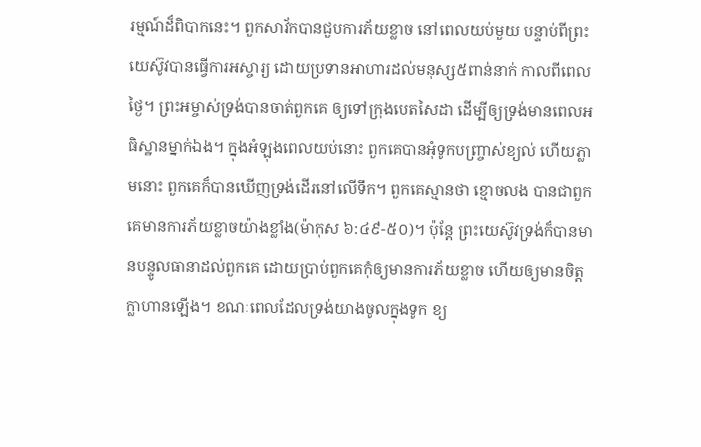រម្មណ៍ដ៏ពិបាកនេះ។ ពួកសាវ័កបានជួបការភ័យខ្លាច នៅពេលយប់មួយ បន្ទាប់ពីព្រះយេស៊ូវបានធ្វើការអស្ចារ្យ ដោយប្រទានអាហារដល់មនុស្ស៥ពាន់នាក់ កាលពីពេលថ្ងៃ។ ព្រះអម្ចាស់ទ្រង់បានចាត់ពួកគេ ឲ្យទៅក្រុងបេតសៃដា ដើម្បីឲ្យទ្រង់មានពេលអធិស្ឋានម្នាក់ឯង។ ក្នុងអំឡុងពេលយប់នោះ ពួកគេបានអុំទូកបញ្ច្រាស់ខ្យល់ ហើយភ្លាមនោះ ពួកគេក៏បានឃើញទ្រង់ដើរនៅលើទឹក។ ពួកគេស្មានថា ខ្មោចលង បានជាពួកគេមានការភ័យខ្លាចយ៉ាងខ្លាំង(ម៉ាកុស ៦:៤៩-៥០)។ ប៉ុន្តែ ព្រះយេស៊ូវទ្រង់ក៏បានមានបន្ទូលធានាដល់ពួកគេ ដោយប្រាប់ពួកគេកុំឲ្យមានការភ័យខ្លាច ហើយឲ្យមានចិត្តក្លាហានឡើង។ ខណៈពេលដែលទ្រង់យាងចូលក្នុងទូក ខ្យ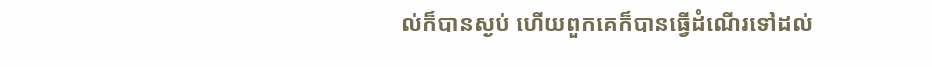ល់ក៏បានស្ងប់ ហើយពួកគេក៏បានធ្វើដំណើរទៅដល់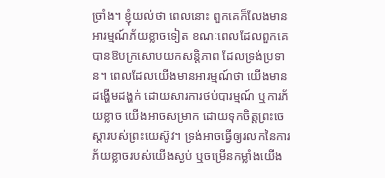ច្រាំង។ ខ្ញុំយល់ថា ពេលនោះ ពួកគេក៏លែងមានអារម្មណ៍ភ័យខ្លាចទៀត ខណៈពេលដែលពួកគេបានឱបក្រសោបយកសន្តិភាព ដែលទ្រង់ប្រទាន។ ពេលដែលយើងមានអារម្មណ៍ថា យើងមានដង្ហើមដង្ហក់ ដោយសារការថប់បារម្មណ៍ ឬការភ័យខ្លាច យើងអាចសម្រាក ដោយទុកចិត្តព្រះចេស្តារបស់ព្រះយេស៊ូវ។ ទ្រង់អាចធ្វើឲ្យរលកនៃការភ័យខ្លាចរបស់យើងស្ងប់ ឬចម្រើនកម្លាំងយើង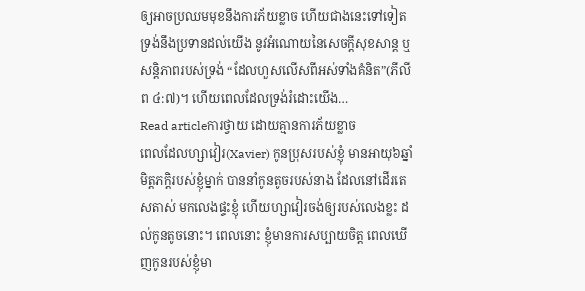ឲ្យអាចប្រឈមមុខនឹងការភ័យខ្លាច ហើយជាងនេះទៅទៀត ទ្រង់នឹងប្រទានដល់យើង នូវអំណោយនៃសេចក្តីសុខសាន្ត ឬសន្តិភាពរបស់ទ្រង់ “ដែលហួសលើសពីអស់ទាំងគំនិត”(ភីលីព ៤:៧)។ ហើយពេលដែលទ្រង់រំដោះយើង…
Read articleការថ្វាយ ដោយគ្មានការភ័យខ្លាច
ពេលដែលហ្សាវៀរ(Xavier) កូនប្រុសរបស់ខ្ញុំ មានអាយុ៦ឆ្នាំ មិត្តភក្តិរបស់ខ្ញុំម្នាក់ បាននាំកូនតូចរបស់នាង ដែលនៅដើរតេសតាស់ មកលេងផ្ទះខ្ញុំ ហើយហ្សាវៀរចង់ឲ្យរបស់លេងខ្លះ ដល់កូនតូចនោះ។ ពេលនោះ ខ្ញុំមានការសប្បាយចិត្ត ពេលឃើញកូនរបស់ខ្ញុំមា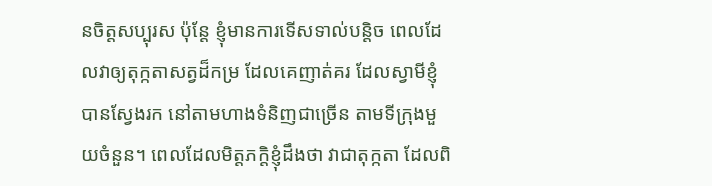នចិត្តសប្បុរស ប៉ុន្តែ ខ្ញុំមានការទើសទាល់បន្តិច ពេលដែលវាឲ្យតុក្កតាសត្វដ៏កម្រ ដែលគេញាត់គរ ដែលស្វាមីខ្ញុំបានស្វែងរក នៅតាមហាងទំនិញជាច្រើន តាមទីក្រុងមួយចំនួន។ ពេលដែលមិត្តភក្តិខ្ញុំដឹងថា វាជាតុក្កតា ដែលពិ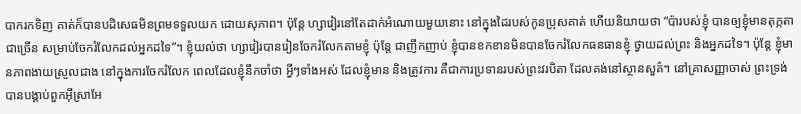បាករកទិញ គាត់ក៏បានបដិសេធមិនព្រមទទួលយក ដោយសុភាព។ ប៉ុន្តែ ហ្សាវៀរនៅតែដាក់អំណោយមួយនោះ នៅក្នុងដៃរបស់កូនប្រុសគាត់ ហើយនិយាយថា “ប៉ារបស់ខ្ញុំ បានឲ្យខ្ញុំមានតុក្កតាជាច្រើន សម្រាប់ចែករំលែកដល់អ្នកដទៃ”។ ខ្ញុំយល់ថា ហ្សាវៀរបានរៀនចែករំលែកតាមខ្ញុំ ប៉ុន្តែ ជាញឹកញាប់ ខ្ញុំបានខកខានមិនបានចែករំលែកធនធានខ្ញុំ ថ្វាយដល់ព្រះ និងអ្នកដទៃ។ ប៉ុន្តែ ខ្ញុំមានភាពងាយស្រួលជាង នៅក្នុងការចែករំលែក ពេលដែលខ្ញុំនឹកចាំថា អ្វីៗទាំងអស់ ដែលខ្ញុំមាន និងត្រូវការ គឺជាការប្រទានរបស់ព្រះវរបិតា ដែលគង់នៅស្ថានសួគ៌។ នៅគ្រាសញ្ញាចាស់ ព្រះទ្រង់បានបង្គាប់ពួកអ៊ីស្រាអែ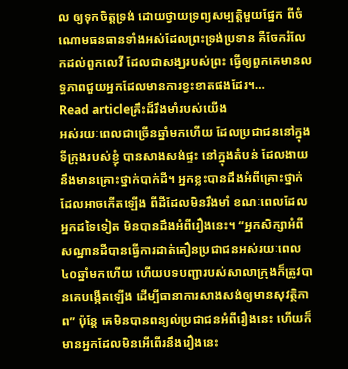ល ឲ្យទុកចិត្តទ្រង់ ដោយថ្វាយទ្រព្យសម្បត្តិមួយផ្នែក ពីចំណោមធនធានទាំងអស់ដែលព្រះទ្រង់ប្រទាន គឺចែករំលែកដល់ពួកលេវី ដែលជាសង្ឃរបស់ព្រះ ធ្វើឲ្យពួកគេមានលទ្ធភាពជួយអ្នកដែលមានការខ្វះខាតផងដែរ។…
Read articleគ្រឹះដ៏រឹងមាំរបស់យើង
អស់រយៈពេលជាច្រើនឆ្នាំមកហើយ ដែលប្រជាជននៅក្នុងទីក្រុងរបស់ខ្ញុំ បានសាងសង់ផ្ទះ នៅក្នុងតំបន់ ដែលងាយនឹងមានគ្រោះថ្នាក់បាក់ដី។ អ្នកខ្លះបានដឹងអំពីគ្រោះថ្នាក់ ដែលអាចកើតឡើង ពីដីដែលមិនរឹងមាំ ខណៈពេលដែលអ្នកដទៃទៀត មិនបានដឹងអំពីរឿងនេះ។ “អ្នកសិក្សាអំពីសណ្ឋានដីបានធ្វើការដាត់តឿនប្រជាជនអស់រយៈពេល៤០ឆ្នាំមកហើយ ហើយបទបញ្ជារបស់សាលាក្រុងក៏ត្រូវបានគេបង្កើតឡើង ដើម្បីធានាការសាងសង់ឲ្យមានសុវត្ថិភាព” ប៉ុន្តែ គេមិនបានពន្យល់ប្រជាជនអំពីរឿងនេះ ហើយក៏មានអ្នកដែលមិនអើពើរនឹងរឿងនេះ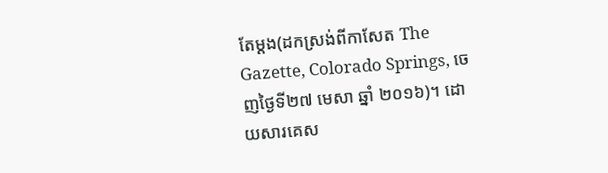តែម្តង(ដកស្រង់ពីកាសែត The Gazette, Colorado Springs, ចេញថ្ងៃទី២៧ មេសា ឆ្នាំ ២០១៦)។ ដោយសារគេស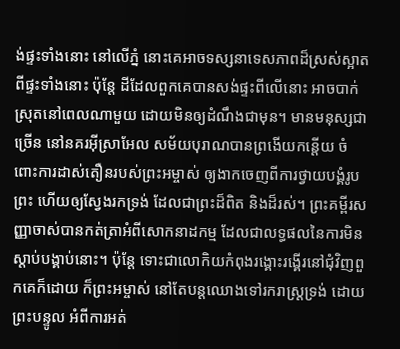ង់ផ្ទះទាំងនោះ នៅលើភ្នំ នោះគេអាចទស្សនាទេសភាពដ៏ស្រស់ស្អាត ពីផ្ទះទាំងនោះ ប៉ុន្តែ ដីដែលពួកគេបានសង់ផ្ទះពីលើនោះ អាចបាក់ស្រុតនៅពេលណាមួយ ដោយមិនឲ្យដំណឹងជាមុន។ មានមនុស្សជាច្រើន នៅនគរអ៊ីស្រាអែល សម័យបុរាណបានព្រងើយកន្តើយ ចំពោះការដាស់តឿនរបស់ព្រះអម្ចាស់ ឲ្យងាកចេញពីការថ្វាយបង្គំរូបព្រះ ហើយឲ្យស្វែងរកទ្រង់ ដែលជាព្រះដ៏ពិត និងដ៏រស់។ ព្រះគម្ពីរសញ្ញាចាស់បានកត់ត្រាអំពីសោកនាដកម្ម ដែលជាលទ្ធផលនៃការមិនស្តាប់បង្គាប់នោះ។ ប៉ុន្តែ ទោះជាលោកិយកំពុងរង្គោះរង្គើរនៅជុំវិញពួកគេក៏ដោយ ក៏ព្រះអម្ចាស់ នៅតែបន្តឈោងទៅរករាស្រ្តទ្រង់ ដោយព្រះបន្ទូល អំពីការអត់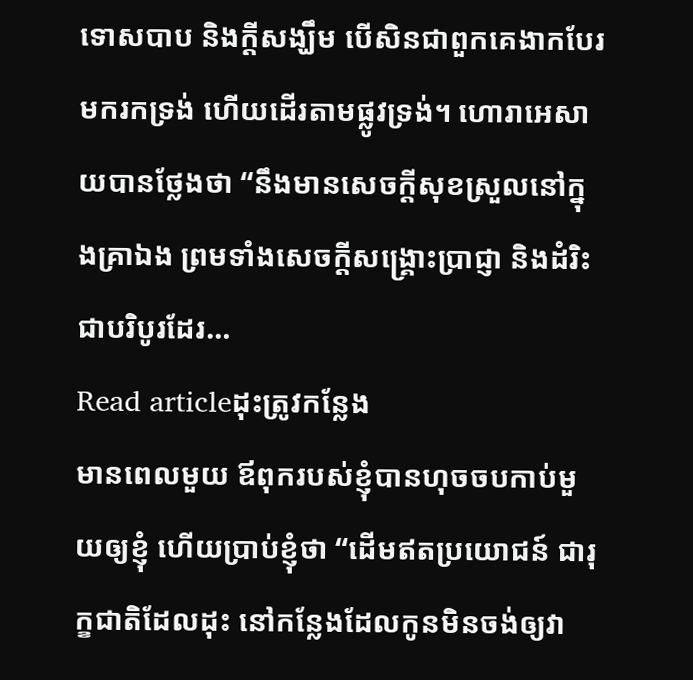ទោសបាប និងក្តីសង្ឃឹម បើសិនជាពួកគេងាកបែរមករកទ្រង់ ហើយដើរតាមផ្លូវទ្រង់។ ហោរាអេសាយបានថ្លែងថា “នឹងមានសេចក្តីសុខស្រួលនៅក្នុងគ្រាឯង ព្រមទាំងសេចក្តីសង្គ្រោះប្រាជ្ញា និងដំរិះជាបរិបូរដែរ…
Read articleដុះត្រូវកន្លែង
មានពេលមួយ ឪពុករបស់ខ្ញុំបានហុចចបកាប់មួយឲ្យខ្ញុំ ហើយប្រាប់ខ្ញុំថា “ដើមឥតប្រយោជន៍ ជារុក្ខជាតិដែលដុះ នៅកន្លែងដែលកូនមិនចង់ឲ្យវា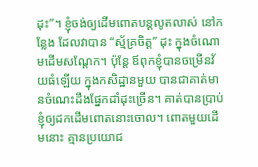ដុះ”។ ខ្ញុំចង់ឲ្យដើមពោតបន្តលូតលាស់ នៅកន្លែង ដែលវាបាន “ស្ម័គ្រចិត្ត” ដុះ ក្នុងចំណោមដើមសណ្តែក។ ប៉ុន្តែ ឪពុកខ្ញុំបានចម្រើនវ័យធំឡើយ ក្នុងកសិដ្ឋានមួយ បានជាគាត់មានចំណេះដឹងផ្នែកដាំដុះច្រើន។ គាត់បានប្រាប់ខ្ញុំឲ្យដកដើមពោតនោះចោល។ ពោតមួយដើមនោះ គ្មានប្រយោជ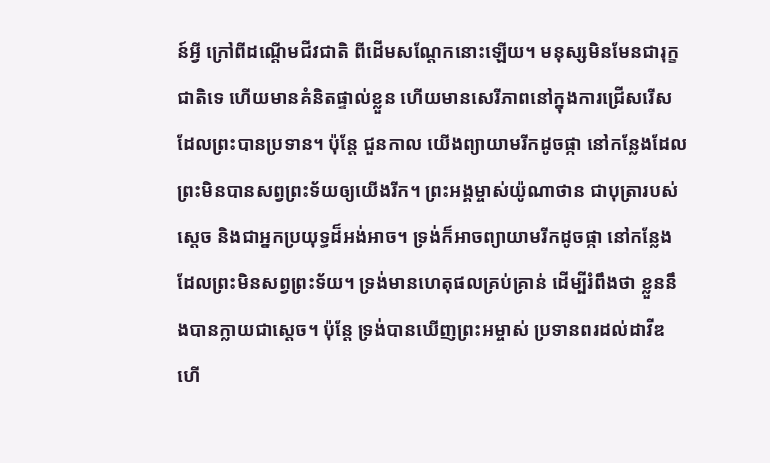ន៍អ្វី ក្រៅពីដណ្តើមជីវជាតិ ពីដើមសណ្តែកនោះឡើយ។ មនុស្សមិនមែនជារុក្ខជាតិទេ ហើយមានគំនិតផ្ទាល់ខ្លួន ហើយមានសេរីភាពនៅក្នុងការជ្រើសរើស ដែលព្រះបានប្រទាន។ ប៉ុន្តែ ជួនកាល យើងព្យាយាមរីកដូចផ្កា នៅកន្លែងដែលព្រះមិនបានសព្វព្រះទ័យឲ្យយើងរីក។ ព្រះអង្គម្ចាស់យ៉ូណាថាន ជាបុត្រារបស់ស្តេច និងជាអ្នកប្រយុទ្ធដ៏អង់អាច។ ទ្រង់ក៏អាចព្យាយាមរីកដូចផ្កា នៅកន្លែងដែលព្រះមិនសព្វព្រះទ័យ។ ទ្រង់មានហេតុផលគ្រប់គ្រាន់ ដើម្បីរំពឹងថា ខ្លួននឹងបានក្លាយជាស្តេច។ ប៉ុន្តែ ទ្រង់បានឃើញព្រះអម្ចាស់ ប្រទានពរដល់ដាវីឌ ហើ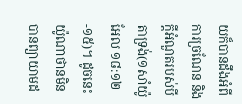យក៏បានដឹងអំពីការច្រណែន និងក្តីអំណួតរបស់បីតាទ្រង់(១សាំយ៉ូអែល ១៨:១២-១៥)។ ដូចនេះ យ៉ូណាថានមិនបានព្យាយាមដ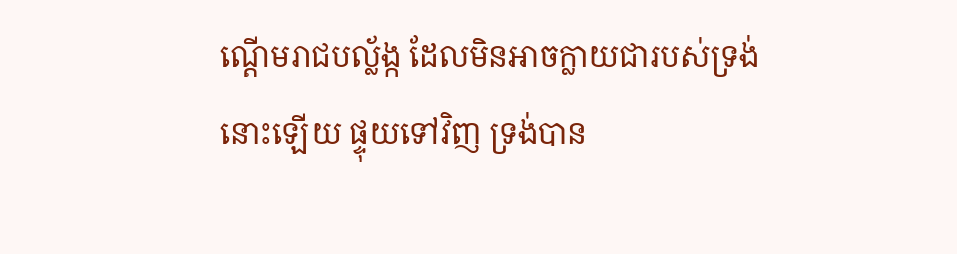ណ្តើមរាជបល្ល័ង្ក ដែលមិនអាចក្លាយជារបស់ទ្រង់នោះឡើយ ផ្ទុយទៅវិញ ទ្រង់បាន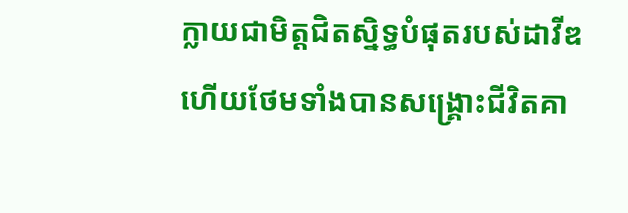ក្លាយជាមិត្តជិតស្និទ្ធបំផុតរបស់ដាវីឌ ហើយថែមទាំងបានសង្រ្គោះជីវិតគា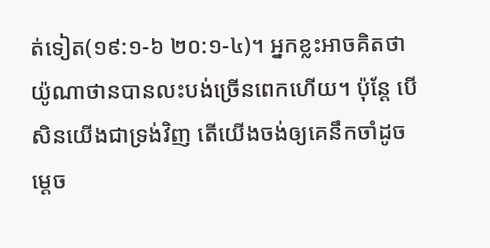ត់ទៀត(១៩:១-៦ ២០:១-៤)។ អ្នកខ្លះអាចគិតថា យ៉ូណាថានបានលះបង់ច្រើនពេកហើយ។ ប៉ុន្តែ បើសិនយើងជាទ្រង់វិញ តើយើងចង់ឲ្យគេនឹកចាំដូចម្តេច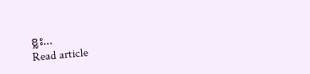ខ្លះ…
Read article